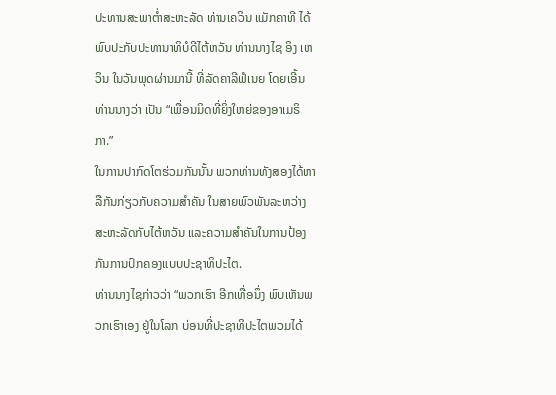ປະທານສະພາຕ່ຳສະຫະລັດ ທ່ານເຄວິນ ແມັກຄາທີ ໄດ້ພົບປະກັບປະທານາທິບໍດີໄຕ້ຫວັນ ທ່ານນາງໄຊ ອິງ ເຫວິນ ໃນວັນພຸດຜ່ານມານີ້ ທີ່ລັດຄາລີຟໍເນຍ ໂດຍເອີ້ນທ່ານນາງວ່າ ເປັນ “ເພື່ອນມິດທີ່ຍິ່ງໃຫຍ່ຂອງອາເມຣິກາ.”
ໃນການປາກົດໂຕຮ່ວມກັນນັ້ນ ພວກທ່ານທັງສອງໄດ້ຫາລືກັນກ່ຽວກັບຄວາມສຳຄັນ ໃນສາຍພົວພັນລະຫວ່າງສະຫະລັດກັບໄຕ້ຫວັນ ແລະຄວາມສຳຄັນໃນການປ້ອງກັນການປົກຄອງແບບປະຊາທິປະໄຕ.
ທ່ານນາງໄຊກ່າວວ່າ “ພວກເຮົາ ອີກເທື່ອນຶ່ງ ພົບເຫັນພວກເຮົາເອງ ຢູ່ໃນໂລກ ບ່ອນທີ່ປະຊາທິປະໄຕພວມໄດ້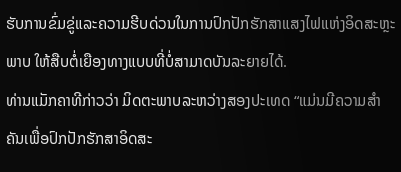ຮັບການຂົ່ມຂູ່ແລະຄວາມຮີບດ່ວນໃນການປົກປັກຮັກສາແສງໄຟແຫ່ງອິດສະຫຼະພາບ ໃຫ້ສືບຕໍ່ເຍືອງທາງແບບທີ່ບໍ່ສາມາດບັນລະຍາຍໄດ້.
ທ່ານແມັກຄາທີກ່າວວ່າ ມິດຕະພາບລະຫວ່າງສອງປະເທດ “ແມ່ນມີຄວາມສຳຄັນເພື່ອປົກປັກຮັກສາອິດສະ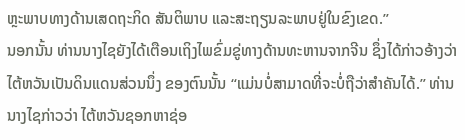ຫຼະພາບທາງດ້ານເສດຖະກິດ ສັນຕິພາບ ແລະສະຖຽນລະພາບຢູ່ໃນຂົງເຂດ.”
ນອກນັ້ນ ທ່ານນາງໄຊຍັງໄດ້ເຕືອນເຖິງໄພຂົ່ມຂູ່ທາງດ້ານທະຫານຈາກຈີນ ຊຶ່ງໄດ້ກ່າວອ້າງວ່າ ໄຕ້ຫວັນເປັນດິນແດນສ່ວນນຶ່ງ ຂອງຕົນນັ້ນ “ແມ່ນບໍ່ສາມາດທີ່ຈະບໍ່ຖືວ່າສຳຄັນໄດ້.” ທ່ານນາງໄຊກ່າວວ່າ ໄຕ້ຫວັນຊອກຫາຊ່ອ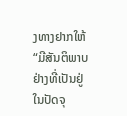ງທາງຢາກໃຫ້ “ມີສັນຕິພາບຢ່າງທີ່ເປັນຢູ່ໃນປັດຈຸ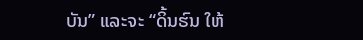ບັນ” ແລະຈະ “ດິ້ນຮົນ ໃຫ້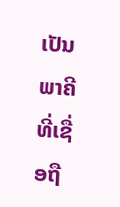ເປັນພາຄີທີ່ເຊື່ອຖື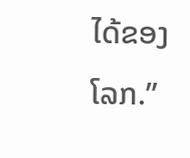ໄດ້ຂອງໂລກ.”